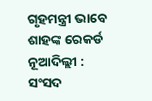ଗୃହମନ୍ତ୍ରୀ ଭାବେ ଶାହଙ୍କ ରେକର୍ଡ
ନୂଆଦିଲ୍ଲୀ : ସଂସଦ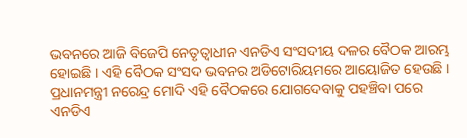ଭବନରେ ଆଜି ବିଜେପି ନେତୃତ୍ୱାଧୀନ ଏନଡିଏ ସଂସଦୀୟ ଦଳର ବୈଠକ ଆରମ୍ଭ ହୋଇଛି । ଏହି ବୈଠକ ସଂସଦ ଭବନର ଅଡିଟୋରିୟମରେ ଆୟୋଜିତ ହେଉଛି । ପ୍ରଧାନମନ୍ତ୍ରୀ ନରେନ୍ଦ୍ର ମୋଦି ଏହି ବୈଠକରେ ଯୋଗଦେବାକୁ ପହଞ୍ଚିବା ପରେ ଏନଡିଏ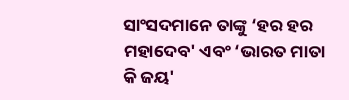ସାଂସଦମାନେ ତାଙ୍କୁ ‘ହର ହର ମହାଦେବ' ଏବଂ ‘ଭାରତ ମାତା କି ଜୟ'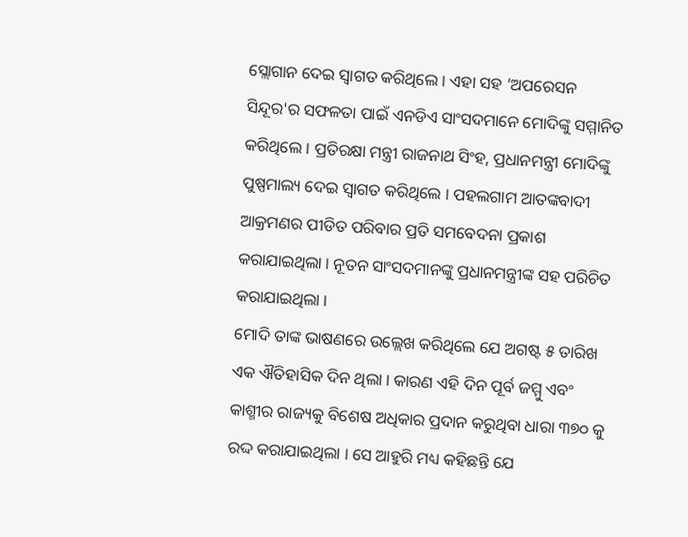ସ୍ଲୋଗାନ ଦେଇ ସ୍ୱାଗତ କରିଥିଲେ । ଏହା ସହ ‘ଅପରେସନ ସିନ୍ଦୂର'ର ସଫଳତା ପାଇଁ ଏନଡିଏ ସାଂସଦମାନେ ମୋଦିଙ୍କୁ ସମ୍ମାନିତ କରିଥିଲେ । ପ୍ରତିରକ୍ଷା ମନ୍ତ୍ରୀ ରାଜନାଥ ସିଂହ, ପ୍ରଧାନମନ୍ତ୍ରୀ ମୋଦିଙ୍କୁ ପୁଷ୍ପମାଲ୍ୟ ଦେଇ ସ୍ୱାଗତ କରିଥିଲେ । ପହଲଗାମ ଆତଙ୍କବାଦୀ ଆକ୍ରମଣର ପୀଡିତ ପରିବାର ପ୍ରତି ସମବେଦନା ପ୍ରକାଶ କରାଯାଇଥିଲା । ନୂତନ ସାଂସଦମାନଙ୍କୁ ପ୍ରଧାନମନ୍ତ୍ରୀଙ୍କ ସହ ପରିଚିତ କରାଯାଇଥିଲା ।
ମୋଦି ତାଙ୍କ ଭାଷଣରେ ଉଲ୍ଲେଖ କରିଥିଲେ ଯେ ଅଗଷ୍ଟ ୫ ତାରିଖ ଏକ ଐତିହାସିକ ଦିନ ଥିଲା । କାରଣ ଏହି ଦିନ ପୂର୍ବ ଜମ୍ମୁ ଏବଂ କାଶ୍ମୀର ରାଜ୍ୟକୁ ବିଶେଷ ଅଧିକାର ପ୍ରଦାନ କରୁଥିବା ଧାରା ୩୭୦ କୁ ରଦ୍ଦ କରାଯାଇଥିଲା । ସେ ଆହୁରି ମଧ୍ୟ କହିଛନ୍ତି ଯେ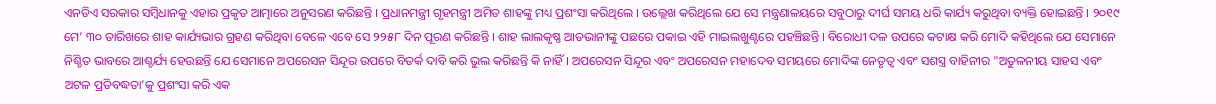ଏନଡିଏ ସରକାର ସମ୍ବିଧାନକୁ ଏହାର ପ୍ରକୃତ ଆତ୍ମାରେ ଅନୁସରଣ କରିଛନ୍ତି । ପ୍ରଧାନମନ୍ତ୍ରୀ ଗୃହମନ୍ତ୍ରୀ ଅମିତ ଶାହଙ୍କୁ ମଧ୍ୟ ପ୍ରଶଂସା କରିଥିଲେ । ଉଲ୍ଲେଖ କରିଥିଲେ ଯେ ସେ ମନ୍ତ୍ରଣାଳୟରେ ସବୁଠାରୁ ଦୀର୍ଘ ସମୟ ଧରି କାର୍ଯ୍ୟ କରୁଥିବା ବ୍ୟକ୍ତି ହୋଇଛନ୍ତି । ୨୦୧୯ ମେ’ ୩୦ ତାରିଖରେ ଶାହ କାର୍ଯ୍ୟଭାର ଗ୍ରହଣ କରିଥିବା ବେଳେ ଏବେ ସେ ୨୨୫୮ ଦିନ ପୂରଣ କରିଛନ୍ତି । ଶାହ ଲାଲକୃଷ୍ଣ ଆଡଭାନୀଙ୍କୁ ପଛରେ ପକାଇ ଏହି ମାଇଲଖୁଣ୍ଟରେ ପହଞ୍ଚିଛନ୍ତି । ବିରୋଧୀ ଦଳ ଉପରେ କଟାକ୍ଷ କରି ମୋଦି କହିଥିଲେ ଯେ ସେମାନେ ନିଶ୍ଚିତ ଭାବରେ ଆଶ୍ଚର୍ଯ୍ୟ ହେଉଛନ୍ତି ଯେ ସେମାନେ ଅପରେସନ ସିନ୍ଦୂର ଉପରେ ବିତର୍କ ଦାବି କରି ଭୁଲ କରିଛନ୍ତି କି ନାହିଁ । ଅପରେସନ ସିନ୍ଦୂର ଏବଂ ଅପରେସନ ମହାଦେବ ସମୟରେ ମୋଦିଙ୍କ ନେତୃତ୍ୱ ଏବଂ ସଶସ୍ତ୍ର ବାହିନୀର "ଅତୁଳନୀୟ ସାହସ ଏବଂ ଅଟଳ ପ୍ରତିବଦ୍ଧତା’କୁ ପ୍ରଶଂସା କରି ଏକ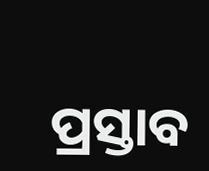ପ୍ରସ୍ତାବ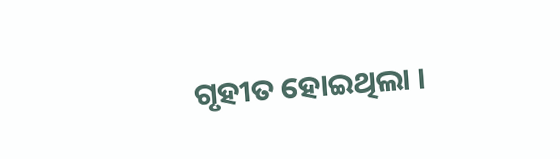ଗୃହୀତ ହୋଇଥିଲା ।